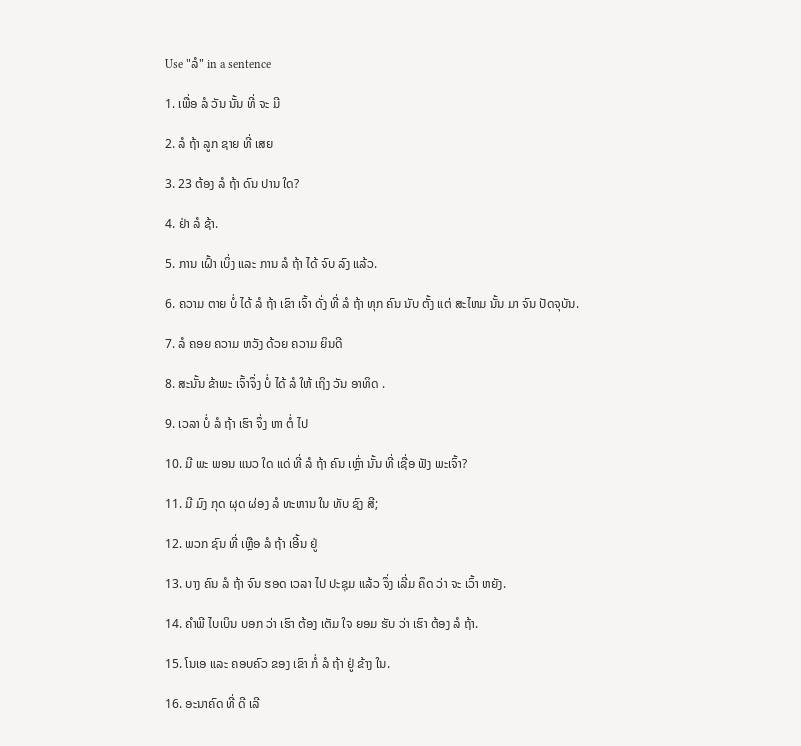Use "ລໍ" in a sentence

1. ເພື່ອ ລໍ ວັນ ນັ້ນ ທີ່ ຈະ ມີ

2. ລໍ ຖ້າ ລູກ ຊາຍ ທີ່ ເສຍ

3. 23 ຕ້ອງ ລໍ ຖ້າ ດົນ ປານ ໃດ?

4. ຢ່າ ລໍ ຊ້າ.

5. ການ ເຝົ້າ ເບິ່ງ ແລະ ການ ລໍ ຖ້າ ໄດ້ ຈົບ ລົງ ແລ້ວ.

6. ຄວາມ ຕາຍ ບໍ່ ໄດ້ ລໍ ຖ້າ ເຂົາ ເຈົ້າ ດັ່ງ ທີ່ ລໍ ຖ້າ ທຸກ ຄົນ ນັບ ຕັ້ງ ແຕ່ ສະໄຫມ ນັ້ນ ມາ ຈົນ ປັດຈຸບັນ.

7. ລໍ ຄອຍ ຄວາມ ຫວັງ ດ້ວຍ ຄວາມ ຍິນດີ

8. ສະນັ້ນ ຂ້າພະ ເຈົ້າຈຶ່ງ ບໍ່ ໄດ້ ລໍ ໃຫ້ ເຖິງ ວັນ ອາທິດ .

9. ເວລາ ບໍ່ ລໍ ຖ້າ ເຮົາ ຈຶ່ງ ຫາ ຕໍ່ ໄປ

10. ມີ ພະ ພອນ ແນວ ໃດ ແດ່ ທີ່ ລໍ ຖ້າ ຄົນ ເຫຼົ່າ ນັ້ນ ທີ່ ເຊື່ອ ຟັງ ພະເຈົ້າ?

11. ມີ ມົງ ກຸດ ຜຸດ ຜ່ອງ ລໍ ທະຫານ ໃນ ທັບ ຊົງ ສີ;

12. ພວກ ຊົນ ທີ່ ເຫຼືອ ລໍ ຖ້າ ເອີ້ນ ຢູ່

13. ບາງ ຄົນ ລໍ ຖ້າ ຈົນ ຮອດ ເວລາ ໄປ ປະຊຸມ ແລ້ວ ຈຶ່ງ ເລີ່ມ ຄຶດ ວ່າ ຈະ ເວົ້າ ຫຍັງ.

14. ຄໍາພີ ໄບເບິນ ບອກ ວ່າ ເຮົາ ຕ້ອງ ເຕັມ ໃຈ ຍອມ ຮັບ ວ່າ ເຮົາ ຕ້ອງ ລໍ ຖ້າ.

15. ໂນເອ ແລະ ຄອບຄົວ ຂອງ ເຂົາ ກໍ່ ລໍ ຖ້າ ຢູ່ ຂ້າງ ໃນ.

16. ອະນາຄົດ ທີ່ ດີ ເລີ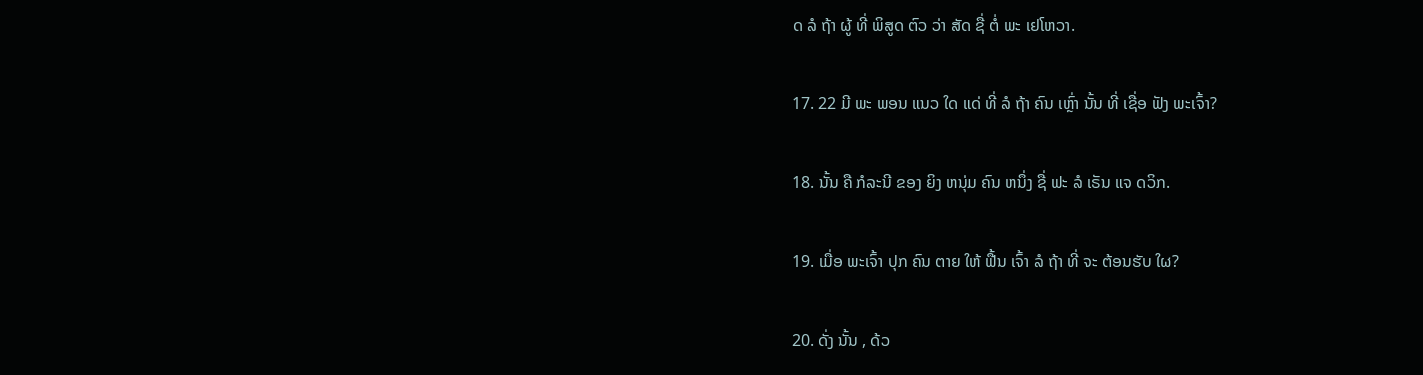ດ ລໍ ຖ້າ ຜູ້ ທີ່ ພິສູດ ຕົວ ວ່າ ສັດ ຊື່ ຕໍ່ ພະ ເຢໂຫວາ.

17. 22 ມີ ພະ ພອນ ແນວ ໃດ ແດ່ ທີ່ ລໍ ຖ້າ ຄົນ ເຫຼົ່າ ນັ້ນ ທີ່ ເຊື່ອ ຟັງ ພະເຈົ້າ?

18. ນັ້ນ ຄື ກໍລະນີ ຂອງ ຍິງ ຫນຸ່ມ ຄົນ ຫນຶ່ງ ຊື່ ຟະ ລໍ ເຣັນ ແຈ ດວິກ.

19. ເມື່ອ ພະເຈົ້າ ປຸກ ຄົນ ຕາຍ ໃຫ້ ຟື້ນ ເຈົ້າ ລໍ ຖ້າ ທີ່ ຈະ ຕ້ອນຮັບ ໃຜ?

20. ດັ່ງ ນັ້ນ , ດ້ວ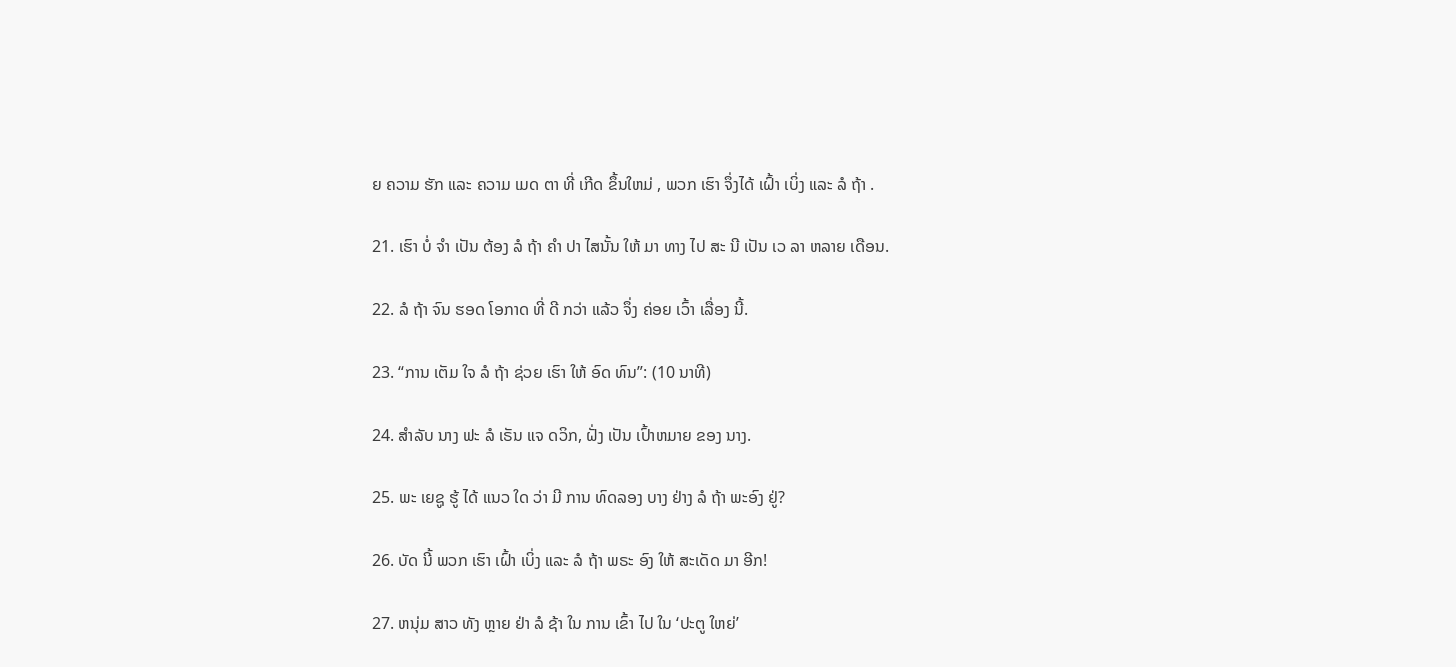ຍ ຄວາມ ຮັກ ແລະ ຄວາມ ເມດ ຕາ ທີ່ ເກີດ ຂຶ້ນໃຫມ່ , ພວກ ເຮົາ ຈຶ່ງໄດ້ ເຝົ້າ ເບິ່ງ ແລະ ລໍ ຖ້າ .

21. ເຮົາ ບໍ່ ຈໍາ ເປັນ ຕ້ອງ ລໍ ຖ້າ ຄໍາ ປາ ໄສນັ້ນ ໃຫ້ ມາ ທາງ ໄປ ສະ ນີ ເປັນ ເວ ລາ ຫລາຍ ເດືອນ.

22. ລໍ ຖ້າ ຈົນ ຮອດ ໂອກາດ ທີ່ ດີ ກວ່າ ແລ້ວ ຈຶ່ງ ຄ່ອຍ ເວົ້າ ເລື່ອງ ນີ້.

23. “ການ ເຕັມ ໃຈ ລໍ ຖ້າ ຊ່ວຍ ເຮົາ ໃຫ້ ອົດ ທົນ”: (10 ນາທີ)

24. ສໍາລັບ ນາງ ຟະ ລໍ ເຣັນ ແຈ ດວິກ, ຝັ່ງ ເປັນ ເປົ້າຫມາຍ ຂອງ ນາງ.

25. ພະ ເຍຊູ ຮູ້ ໄດ້ ແນວ ໃດ ວ່າ ມີ ການ ທົດລອງ ບາງ ຢ່າງ ລໍ ຖ້າ ພະອົງ ຢູ່?

26. ບັດ ນີ້ ພວກ ເຮົາ ເຝົ້າ ເບິ່ງ ແລະ ລໍ ຖ້າ ພຣະ ອົງ ໃຫ້ ສະເດັດ ມາ ອີກ!

27. ຫນຸ່ມ ສາວ ທັງ ຫຼາຍ ຢ່າ ລໍ ຊ້າ ໃນ ການ ເຂົ້າ ໄປ ໃນ ‘ປະຕູ ໃຫຍ່’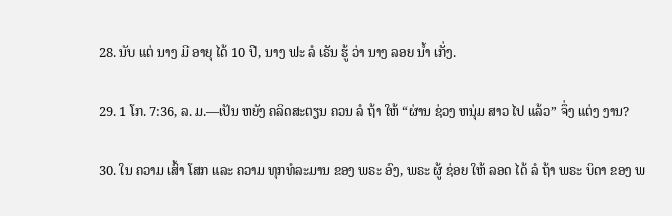28. ນັບ ແຕ່ ນາງ ມີ ອາຍຸ ໄດ້ 10 ປີ, ນາງ ຟະ ລໍ ເຣັນ ຮູ້ ວ່າ ນາງ ລອຍ ນ້ຳ ເກັ່ງ.

29. 1 ໂກ. 7:36, ລ. ມ.—ເປັນ ຫຍັງ ຄລິດສະຕຽນ ຄວນ ລໍ ຖ້າ ໃຫ້ “ຜ່ານ ຊ່ວງ ຫນຸ່ມ ສາວ ໄປ ແລ້ວ” ຈຶ່ງ ແຕ່ງ ງານ?

30. ໃນ ຄວາມ ເສົ້າ ໂສກ ແລະ ຄວາມ ທຸກທໍລະມານ ຂອງ ພຣະ ອົງ, ພຣະ ຜູ້ ຊ່ອຍ ໃຫ້ ລອດ ໄດ້ ລໍ ຖ້າ ພຣະ ບິດາ ຂອງ ພ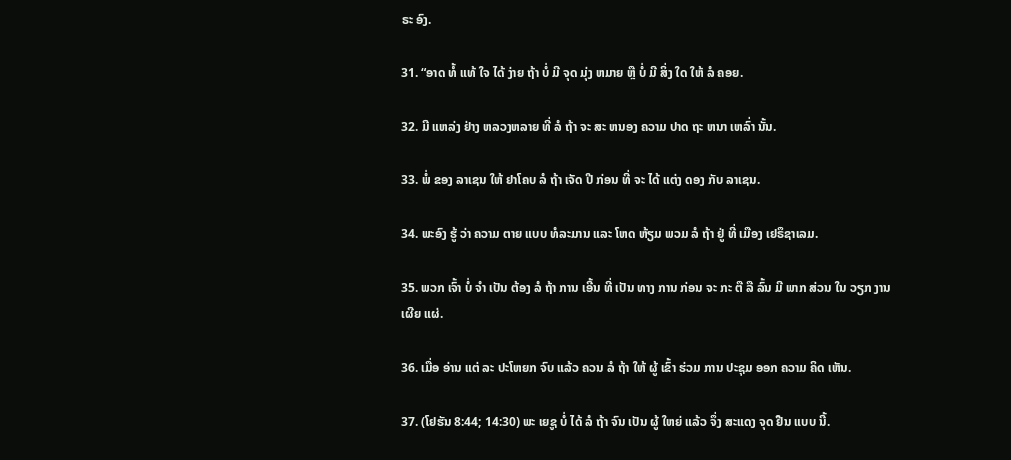ຣະ ອົງ.

31. “ອາດ ທໍ້ ແທ້ ໃຈ ໄດ້ ງ່າຍ ຖ້າ ບໍ່ ມີ ຈຸດ ມຸ່ງ ຫມາຍ ຫຼື ບໍ່ ມີ ສິ່ງ ໃດ ໃຫ້ ລໍ ຄອຍ.

32. ມີ ແຫລ່ງ ຢ່າງ ຫລວງຫລາຍ ທີ່ ລໍ ຖ້າ ຈະ ສະ ຫນອງ ຄວາມ ປາດ ຖະ ຫນາ ເຫລົ່າ ນັ້ນ.

33. ພໍ່ ຂອງ ລາເຊນ ໃຫ້ ຢາໂຄບ ລໍ ຖ້າ ເຈັດ ປີ ກ່ອນ ທີ່ ຈະ ໄດ້ ແຕ່ງ ດອງ ກັບ ລາເຊນ.

34. ພະອົງ ຮູ້ ວ່າ ຄວາມ ຕາຍ ແບບ ທໍລະມານ ແລະ ໂຫດ ຫ້ຽມ ພວມ ລໍ ຖ້າ ຢູ່ ທີ່ ເມືອງ ເຢຣຶຊາເລມ.

35. ພວກ ເຈົ້າ ບໍ່ ຈໍາ ເປັນ ຕ້ອງ ລໍ ຖ້າ ການ ເອີ້ນ ທີ່ ເປັນ ທາງ ການ ກ່ອນ ຈະ ກະ ຕື ລື ລົ້ນ ມີ ພາກ ສ່ວນ ໃນ ວຽກ ງານ ເຜີຍ ແຜ່.

36. ເມື່ອ ອ່ານ ແຕ່ ລະ ປະໂຫຍກ ຈົບ ແລ້ວ ຄວນ ລໍ ຖ້າ ໃຫ້ ຜູ້ ເຂົ້າ ຮ່ວມ ການ ປະຊຸມ ອອກ ຄວາມ ຄິດ ເຫັນ.

37. (ໂຢຮັນ 8:44; 14:30) ພະ ເຍຊູ ບໍ່ ໄດ້ ລໍ ຖ້າ ຈົນ ເປັນ ຜູ້ ໃຫຍ່ ແລ້ວ ຈຶ່ງ ສະແດງ ຈຸດ ຢືນ ແບບ ນີ້.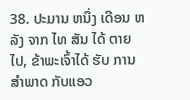38. ປະມານ ຫນຶ່ງ ເດືອນ ຫລັງ ຈາກ ໄທ ສັນ ໄດ້ ຕາຍ ໄປ, ຂ້າພະເຈົ້າໄດ້ ຮັບ ການ ສໍາພາດ ກັບແອວ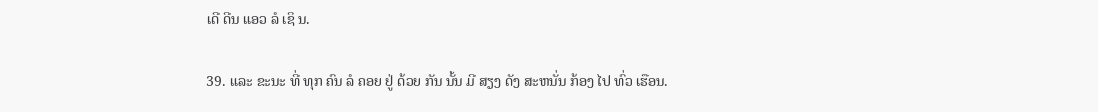ເດີ ດີນ ແອວ ລໍ ເຊິ ນ.

39. ແລະ ຂະນະ ທີ່ ທຸກ ຄົນ ລໍ ຄອຍ ຢູ່ ດ້ວຍ ກັນ ນັ້ນ ມີ ສຽງ ດັງ ສະຫນັ່ນ ກ້ອງ ໄປ ທົ່ວ ເຮືອນ.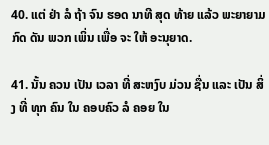40. ແຕ່ ຢ່າ ລໍ ຖ້າ ຈົນ ຮອດ ນາທີ ສຸດ ທ້າຍ ແລ້ວ ພະຍາຍາມ ກົດ ດັນ ພວກ ເພິ່ນ ເພື່ອ ຈະ ໃຫ້ ອະນຸຍາດ.

41. ນັ້ນ ຄວນ ເປັນ ເວລາ ທີ່ ສະຫງົບ ມ່ວນ ຊື່ນ ແລະ ເປັນ ສິ່ງ ທີ່ ທຸກ ຄົນ ໃນ ຄອບຄົວ ລໍ ຄອຍ ໃນ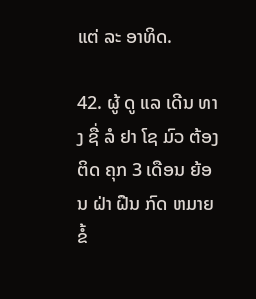ແຕ່ ລະ ອາທິດ.

42. ຜູ້ ດູ ແລ ເດີນ ທາງ ຊື່ ລໍ ຢາ ໂຊ ມົວ ຕ້ອງ ຕິດ ຄຸກ 3 ເດືອນ ຍ້ອນ ຝ່າ ຝືນ ກົດ ຫມາຍ ຂໍ້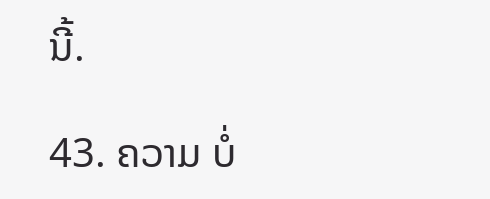ນີ້.

43. ຄວາມ ບໍ່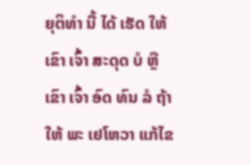ຍຸຕິທໍາ ນີ້ ໄດ້ ເຮັດ ໃຫ້ ເຂົາ ເຈົ້າ ສະດຸດ ບໍ ຫຼື ເຂົາ ເຈົ້າ ອົດ ທົນ ລໍ ຖ້າ ໃຫ້ ພະ ເຢໂຫວາ ແກ້ໄຂ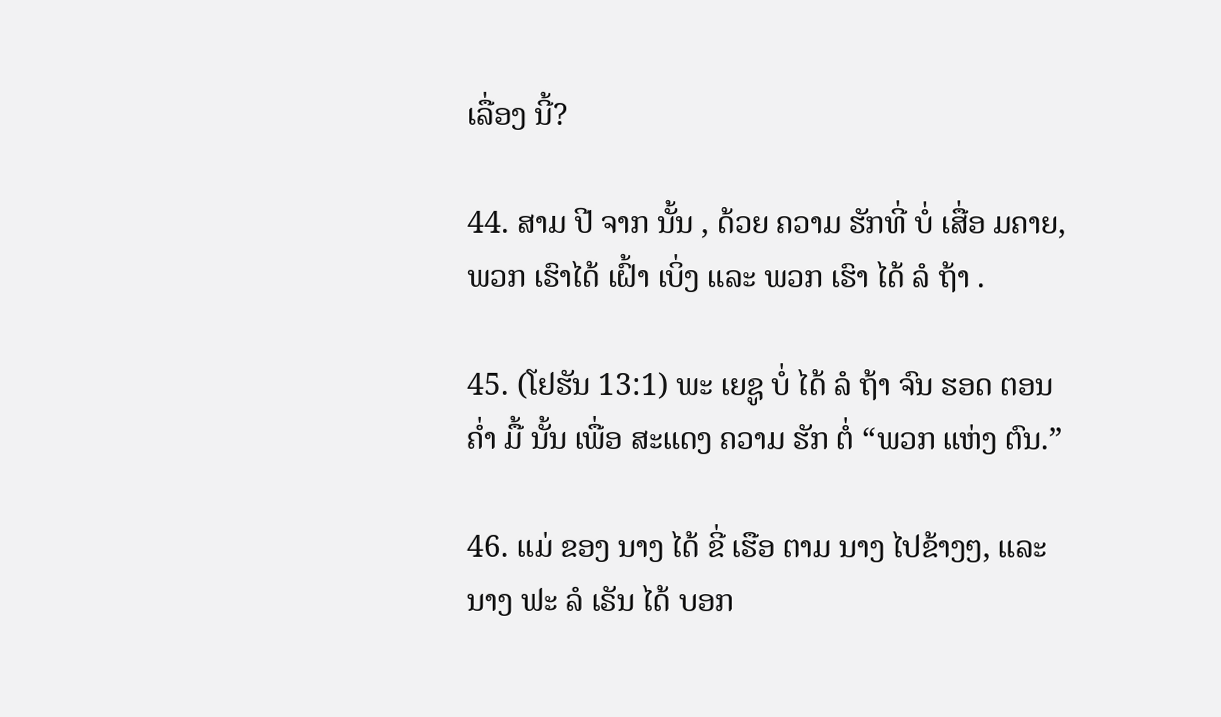ເລື່ອງ ນີ້?

44. ສາມ ປີ ຈາກ ນັ້ນ , ດ້ວຍ ຄວາມ ຮັກທີ່ ບໍ່ ເສື່ອ ມຄາຍ, ພວກ ເຮົາໄດ້ ເຝົ້າ ເບິ່ງ ແລະ ພວກ ເຮົາ ໄດ້ ລໍ ຖ້າ .

45. (ໂຢຮັນ 13:1) ພະ ເຍຊູ ບໍ່ ໄດ້ ລໍ ຖ້າ ຈົນ ຮອດ ຕອນ ຄໍ່າ ມື້ ນັ້ນ ເພື່ອ ສະແດງ ຄວາມ ຮັກ ຕໍ່ “ພວກ ແຫ່ງ ຕົນ.”

46. ແມ່ ຂອງ ນາງ ໄດ້ ຂີ່ ເຮືອ ຕາມ ນາງ ໄປຂ້າງໆ, ແລະ ນາງ ຟະ ລໍ ເຣັນ ໄດ້ ບອກ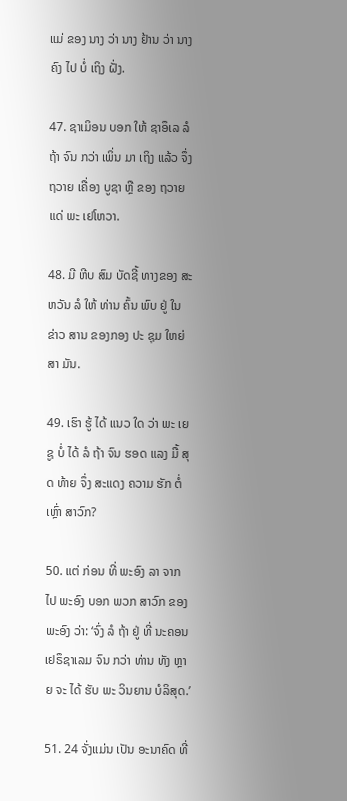ແມ່ ຂອງ ນາງ ວ່າ ນາງ ຢ້ານ ວ່າ ນາງ ຄົງ ໄປ ບໍ່ ເຖິງ ຝັ່ງ.

47. ຊາເມິອນ ບອກ ໃຫ້ ຊາອຶເລ ລໍ ຖ້າ ຈົນ ກວ່າ ເພິ່ນ ມາ ເຖິງ ແລ້ວ ຈຶ່ງ ຖວາຍ ເຄື່ອງ ບູຊາ ຫຼື ຂອງ ຖວາຍ ແດ່ ພະ ເຢໂຫວາ.

48. ມີ ຫີບ ສົມ ບັດຊີ້ ທາງຂອງ ສະ ຫວັນ ລໍ ໃຫ້ ທ່ານ ຄົ້ນ ພົບ ຢູ່ ໃນ ຂ່າວ ສານ ຂອງກອງ ປະ ຊຸມ ໃຫຍ່ ສາ ມັນ.

49. ເຮົາ ຮູ້ ໄດ້ ແນວ ໃດ ວ່າ ພະ ເຍຊູ ບໍ່ ໄດ້ ລໍ ຖ້າ ຈົນ ຮອດ ແລງ ມື້ ສຸດ ທ້າຍ ຈຶ່ງ ສະແດງ ຄວາມ ຮັກ ຕໍ່ ເຫຼົ່າ ສາວົກ?

50. ແຕ່ ກ່ອນ ທີ່ ພະອົງ ລາ ຈາກ ໄປ ພະອົງ ບອກ ພວກ ສາວົກ ຂອງ ພະອົງ ວ່າ: ‘ຈົ່ງ ລໍ ຖ້າ ຢູ່ ທີ່ ນະຄອນ ເຢຣຶຊາເລມ ຈົນ ກວ່າ ທ່ານ ທັງ ຫຼາຍ ຈະ ໄດ້ ຮັບ ພະ ວິນຍານ ບໍລິສຸດ.’

51. 24 ຈັ່ງແມ່ນ ເປັນ ອະນາຄົດ ທີ່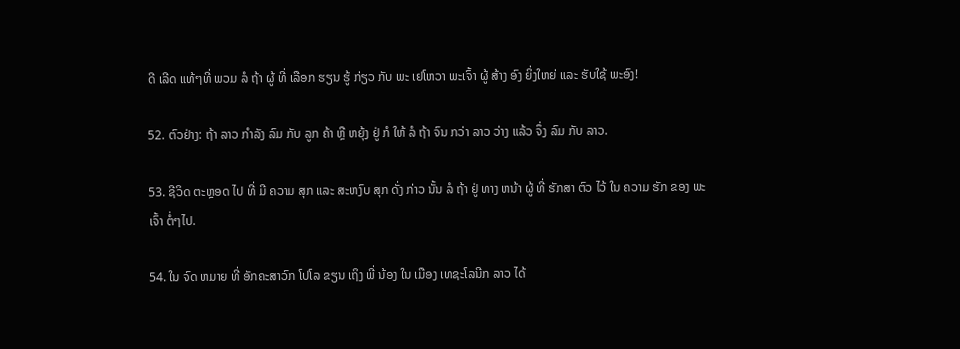ດີ ເລີດ ແທ້ໆທີ່ ພວມ ລໍ ຖ້າ ຜູ້ ທີ່ ເລືອກ ຮຽນ ຮູ້ ກ່ຽວ ກັບ ພະ ເຢໂຫວາ ພະເຈົ້າ ຜູ້ ສ້າງ ອົງ ຍິ່ງໃຫຍ່ ແລະ ຮັບໃຊ້ ພະອົງ!

52. ຕົວຢ່າງ: ຖ້າ ລາວ ກໍາລັງ ລົມ ກັບ ລູກ ຄ້າ ຫຼື ຫຍຸ້ງ ຢູ່ ກໍ ໃຫ້ ລໍ ຖ້າ ຈົນ ກວ່າ ລາວ ວ່າງ ແລ້ວ ຈຶ່ງ ລົມ ກັບ ລາວ.

53. ຊີວິດ ຕະຫຼອດ ໄປ ທີ່ ມີ ຄວາມ ສຸກ ແລະ ສະຫງົບ ສຸກ ດັ່ງ ກ່າວ ນັ້ນ ລໍ ຖ້າ ຢູ່ ທາງ ຫນ້າ ຜູ້ ທີ່ ຮັກສາ ຕົວ ໄວ້ ໃນ ຄວາມ ຮັກ ຂອງ ພະເຈົ້າ ຕໍ່ໆໄປ.

54. ໃນ ຈົດ ຫມາຍ ທີ່ ອັກຄະສາວົກ ໂປໂລ ຂຽນ ເຖິງ ພີ່ ນ້ອງ ໃນ ເມືອງ ເທຊະໂລນີກ ລາວ ໄດ້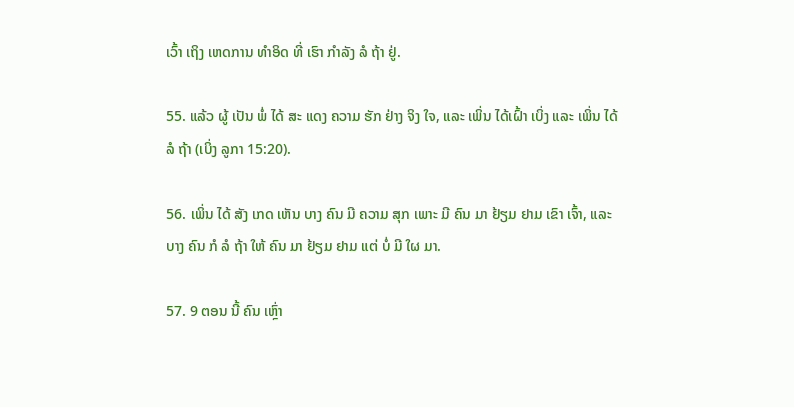ເວົ້າ ເຖິງ ເຫດການ ທໍາອິດ ທີ່ ເຮົາ ກໍາລັງ ລໍ ຖ້າ ຢູ່.

55. ແລ້ວ ຜູ້ ເປັນ ພໍ່ ໄດ້ ສະ ແດງ ຄວາມ ຮັກ ຢ່າງ ຈິງ ໃຈ, ແລະ ເພິ່ນ ໄດ້ເຝົ້າ ເບິ່ງ ແລະ ເພິ່ນ ໄດ້ ລໍ ຖ້າ (ເບິ່ງ ລູກາ 15:20).

56. ເພິ່ນ ໄດ້ ສັງ ເກດ ເຫັນ ບາງ ຄົນ ມີ ຄວາມ ສຸກ ເພາະ ມີ ຄົນ ມາ ຢ້ຽມ ຢາມ ເຂົາ ເຈົ້າ, ແລະ ບາງ ຄົນ ກໍ ລໍ ຖ້າ ໃຫ້ ຄົນ ມາ ຢ້ຽມ ຢາມ ແຕ່ ບໍ່ ມີ ໃຜ ມາ.

57. 9 ຕອນ ນີ້ ຄົນ ເຫຼົ່າ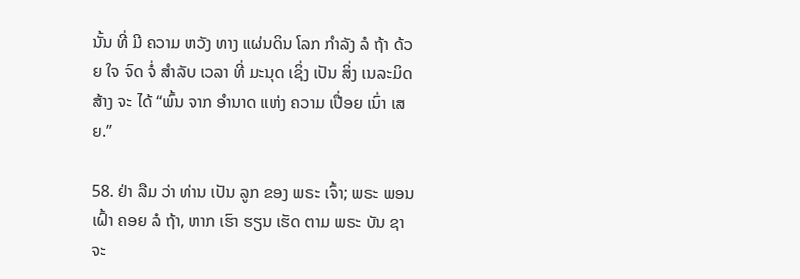ນັ້ນ ທີ່ ມີ ຄວາມ ຫວັງ ທາງ ແຜ່ນດິນ ໂລກ ກໍາລັງ ລໍ ຖ້າ ດ້ວຍ ໃຈ ຈົດ ຈໍ່ ສໍາລັບ ເວລາ ທີ່ ມະນຸດ ເຊິ່ງ ເປັນ ສິ່ງ ເນລະມິດ ສ້າງ ຈະ ໄດ້ “ພົ້ນ ຈາກ ອໍານາດ ແຫ່ງ ຄວາມ ເປື່ອຍ ເນົ່າ ເສຍ.”

58. ຢ່າ ລືມ ວ່າ ທ່ານ ເປັນ ລູກ ຂອງ ພຣະ ເຈົ້າ; ພຣະ ພອນ ເຝົ້າ ຄອຍ ລໍ ຖ້າ, ຫາກ ເຮົາ ຮຽນ ເຮັດ ຕາມ ພຣະ ບັນ ຊາ ຈະ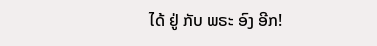ໄດ້ ຢູ່ ກັບ ພຣະ ອົງ ອີກ!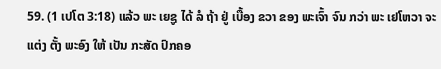59. (1 ເປໂຕ 3:18) ແລ້ວ ພະ ເຍຊູ ໄດ້ ລໍ ຖ້າ ຢູ່ ເບື້ອງ ຂວາ ຂອງ ພະເຈົ້າ ຈົນ ກວ່າ ພະ ເຢໂຫວາ ຈະ ແຕ່ງ ຕັ້ງ ພະອົງ ໃຫ້ ເປັນ ກະສັດ ປົກຄອ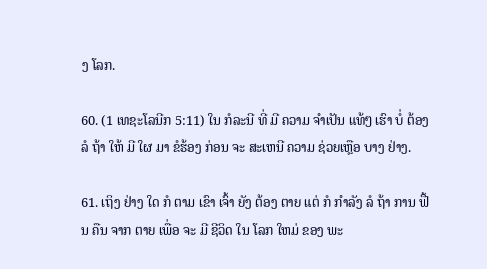ງ ໂລກ.

60. (1 ເທຊະໂລນີກ 5:11) ໃນ ກໍລະນີ ທີ່ ມີ ຄວາມ ຈໍາເປັນ ແທ້ໆ ເຮົາ ບໍ່ ຕ້ອງ ລໍ ຖ້າ ໃຫ້ ມີ ໃຜ ມາ ຂໍຮ້ອງ ກ່ອນ ຈະ ສະເຫນີ ຄວາມ ຊ່ວຍເຫຼືອ ບາງ ຢ່າງ.

61. ເຖິງ ຢ່າງ ໃດ ກໍ ຕາມ ເຂົາ ເຈົ້າ ຍັງ ຕ້ອງ ຕາຍ ແຕ່ ກໍ ກໍາລັງ ລໍ ຖ້າ ການ ຟື້ນ ຄືນ ຈາກ ຕາຍ ເພື່ອ ຈະ ມີ ຊີວິດ ໃນ ໂລກ ໃຫມ່ ຂອງ ພະ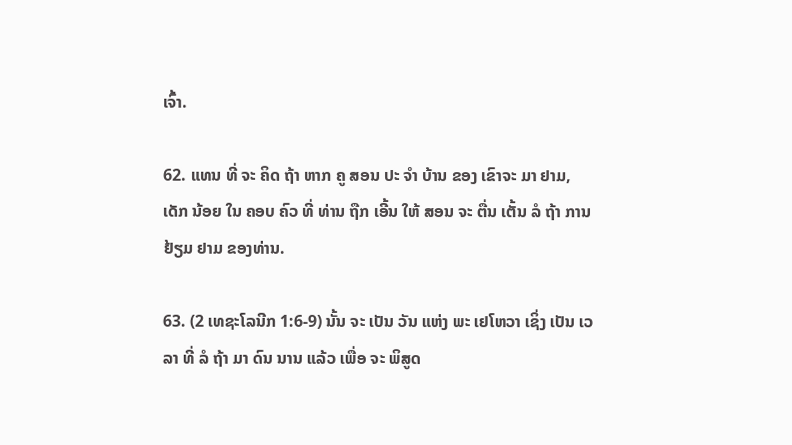ເຈົ້າ.

62. ແທນ ທີ່ ຈະ ຄິດ ຖ້າ ຫາກ ຄູ ສອນ ປະ ຈໍາ ບ້ານ ຂອງ ເຂົາຈະ ມາ ຢາມ, ເດັກ ນ້ອຍ ໃນ ຄອບ ຄົວ ທີ່ ທ່ານ ຖືກ ເອີ້ນ ໃຫ້ ສອນ ຈະ ຕື່ນ ເຕັ້ນ ລໍ ຖ້າ ການ ຢ້ຽມ ຢາມ ຂອງທ່ານ.

63. (2 ເທຊະໂລນີກ 1:6-9) ນັ້ນ ຈະ ເປັນ ວັນ ແຫ່ງ ພະ ເຢໂຫວາ ເຊິ່ງ ເປັນ ເວລາ ທີ່ ລໍ ຖ້າ ມາ ດົນ ນານ ແລ້ວ ເພື່ອ ຈະ ພິສູດ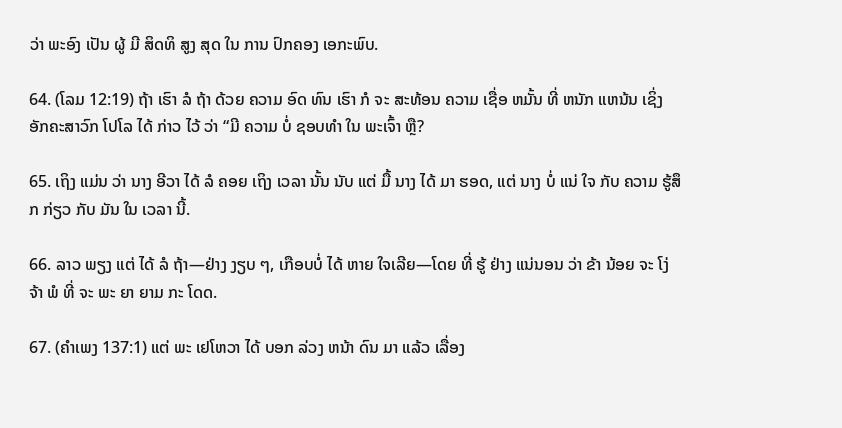ວ່າ ພະອົງ ເປັນ ຜູ້ ມີ ສິດທິ ສູງ ສຸດ ໃນ ການ ປົກຄອງ ເອກະພົບ.

64. (ໂລມ 12:19) ຖ້າ ເຮົາ ລໍ ຖ້າ ດ້ວຍ ຄວາມ ອົດ ທົນ ເຮົາ ກໍ ຈະ ສະທ້ອນ ຄວາມ ເຊື່ອ ຫມັ້ນ ທີ່ ຫນັກ ແຫນ້ນ ເຊິ່ງ ອັກຄະສາວົກ ໂປໂລ ໄດ້ ກ່າວ ໄວ້ ວ່າ “ມີ ຄວາມ ບໍ່ ຊອບທໍາ ໃນ ພະເຈົ້າ ຫຼື?

65. ເຖິງ ແມ່ນ ວ່າ ນາງ ອີວາ ໄດ້ ລໍ ຄອຍ ເຖິງ ເວລາ ນັ້ນ ນັບ ແຕ່ ມື້ ນາງ ໄດ້ ມາ ຮອດ, ແຕ່ ນາງ ບໍ່ ແນ່ ໃຈ ກັບ ຄວາມ ຮູ້ສຶກ ກ່ຽວ ກັບ ມັນ ໃນ ເວລາ ນີ້.

66. ລາວ ພຽງ ແຕ່ ໄດ້ ລໍ ຖ້າ—ຢ່າງ ງຽບ ໆ, ເກືອບບໍ່ ໄດ້ ຫາຍ ໃຈເລີຍ—ໂດຍ ທີ່ ຮູ້ ຢ່າງ ແນ່ນອນ ວ່າ ຂ້າ ນ້ອຍ ຈະ ໂງ່ ຈ້າ ພໍ ທີ່ ຈະ ພະ ຍາ ຍາມ ກະ ໂດດ.

67. (ຄໍາເພງ 137:1) ແຕ່ ພະ ເຢໂຫວາ ໄດ້ ບອກ ລ່ວງ ຫນ້າ ດົນ ມາ ແລ້ວ ເລື່ອງ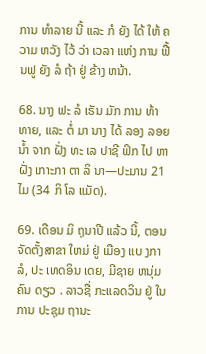ການ ທໍາລາຍ ນີ້ ແລະ ກໍ ຍັງ ໄດ້ ໃຫ້ ຄວາມ ຫວັງ ໄວ້ ວ່າ ເວລາ ແຫ່ງ ການ ຟື້ນຟູ ຍັງ ລໍ ຖ້າ ຢູ່ ຂ້າງ ຫນ້າ.

68. ນາງ ຟະ ລໍ ເຣັນ ມັກ ການ ທ້າ ທາຍ, ແລະ ຕໍ່ ມາ ນາງ ໄດ້ ລອງ ລອຍ ນ້ຳ ຈາກ ຝັ່ງ ທະ ເລ ປາຊີ ຟິກ ໄປ ຫາ ຝັ່ງ ເກາະກາ ຕາ ລິ ນາ—ປະມານ 21 ໄມ (34 ກິ ໂລ ແມັດ).

69. ເດືອນ ມິ ຖຸນາປີ ແລ້ວ ນີ້, ຕອນຈັດຕັ້ງສາຂາ ໃຫມ່ ຢູ່ ເມືອງ ແບ ງກາ ລໍ, ປະ ເທດອິນ ເດຍ, ມີຊາຍ ຫນຸ່ມ ຄົນ ດຽວ . ລາວຊື່ ກະແລດວິນ ຢູ່ ໃນ ການ ປະຊຸມ ຖານະ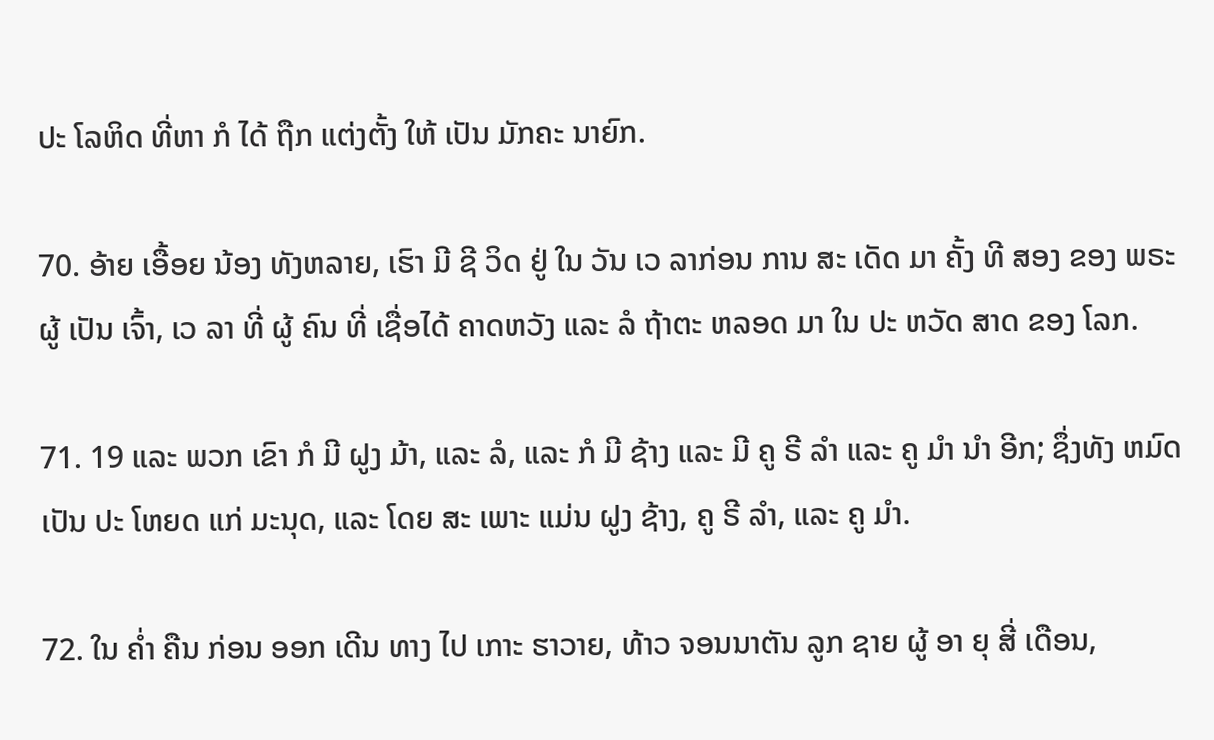ປະ ໂລຫິດ ທີ່ຫາ ກໍ ໄດ້ ຖືກ ແຕ່ງຕັ້ງ ໃຫ້ ເປັນ ມັກຄະ ນາຍົກ.

70. ອ້າຍ ເອື້ອຍ ນ້ອງ ທັງຫລາຍ, ເຮົາ ມີ ຊີ ວິດ ຢູ່ ໃນ ວັນ ເວ ລາກ່ອນ ການ ສະ ເດັດ ມາ ຄັ້ງ ທີ ສອງ ຂອງ ພຣະ ຜູ້ ເປັນ ເຈົ້າ, ເວ ລາ ທີ່ ຜູ້ ຄົນ ທີ່ ເຊື່ອໄດ້ ຄາດຫວັງ ແລະ ລໍ ຖ້າຕະ ຫລອດ ມາ ໃນ ປະ ຫວັດ ສາດ ຂອງ ໂລກ.

71. 19 ແລະ ພວກ ເຂົາ ກໍ ມີ ຝູງ ມ້າ, ແລະ ລໍ, ແລະ ກໍ ມີ ຊ້າງ ແລະ ມີ ຄູ ຣີ ລໍາ ແລະ ຄູ ມໍາ ນໍາ ອີກ; ຊຶ່ງທັງ ຫມົດ ເປັນ ປະ ໂຫຍດ ແກ່ ມະນຸດ, ແລະ ໂດຍ ສະ ເພາະ ແມ່ນ ຝູງ ຊ້າງ, ຄູ ຣີ ລໍາ, ແລະ ຄູ ມໍາ.

72. ໃນ ຄ່ຳ ຄືນ ກ່ອນ ອອກ ເດີນ ທາງ ໄປ ເກາະ ຮາວາຍ, ທ້າວ ຈອນນາຕັນ ລູກ ຊາຍ ຜູ້ ອາ ຍຸ ສີ່ ເດືອນ,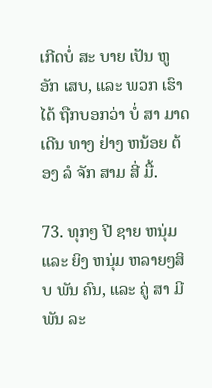ເກີດບໍ່ ສະ ບາຍ ເປັນ ຫູ ອັກ ເສບ, ແລະ ພວກ ເຮົາ ໄດ້ ຖືກບອກວ່າ ບໍ່ ສາ ມາດ ເດີນ ທາງ ຢ່າງ ຫນ້ອຍ ຕ້ອງ ລໍ ຈັກ ສາມ ສີ່ ມື້.

73. ທຸກໆ ປີ ຊາຍ ຫນຸ່ມ ແລະ ຍິງ ຫນຸ່ມ ຫລາຍໆສິບ ພັນ ຄົນ, ແລະ ຄູ່ ສາ ມີ ພັນ ລະ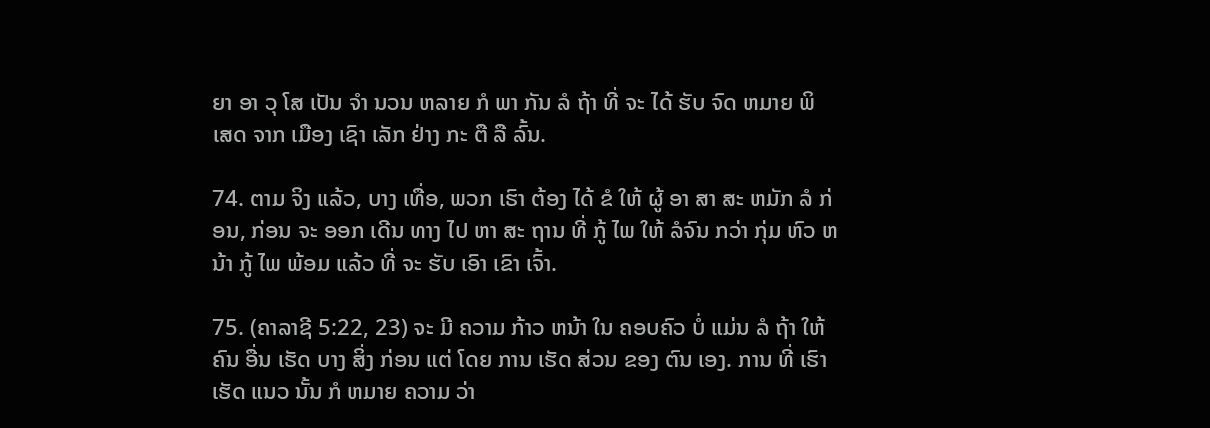ຍາ ອາ ວຸ ໂສ ເປັນ ຈໍາ ນວນ ຫລາຍ ກໍ ພາ ກັນ ລໍ ຖ້າ ທີ່ ຈະ ໄດ້ ຮັບ ຈົດ ຫມາຍ ພິ ເສດ ຈາກ ເມືອງ ເຊົາ ເລັກ ຢ່າງ ກະ ຕື ລື ລົ້ນ.

74. ຕາມ ຈິງ ແລ້ວ, ບາງ ເທື່ອ, ພວກ ເຮົາ ຕ້ອງ ໄດ້ ຂໍ ໃຫ້ ຜູ້ ອາ ສາ ສະ ຫມັກ ລໍ ກ່ອນ, ກ່ອນ ຈະ ອອກ ເດີນ ທາງ ໄປ ຫາ ສະ ຖານ ທີ່ ກູ້ ໄພ ໃຫ້ ລໍຈົນ ກວ່າ ກຸ່ມ ຫົວ ຫນ້າ ກູ້ ໄພ ພ້ອມ ແລ້ວ ທີ່ ຈະ ຮັບ ເອົາ ເຂົາ ເຈົ້າ.

75. (ຄາລາຊີ 5:22, 23) ຈະ ມີ ຄວາມ ກ້າວ ຫນ້າ ໃນ ຄອບຄົວ ບໍ່ ແມ່ນ ລໍ ຖ້າ ໃຫ້ ຄົນ ອື່ນ ເຮັດ ບາງ ສິ່ງ ກ່ອນ ແຕ່ ໂດຍ ການ ເຮັດ ສ່ວນ ຂອງ ຕົນ ເອງ. ການ ທີ່ ເຮົາ ເຮັດ ແນວ ນັ້ນ ກໍ ຫມາຍ ຄວາມ ວ່າ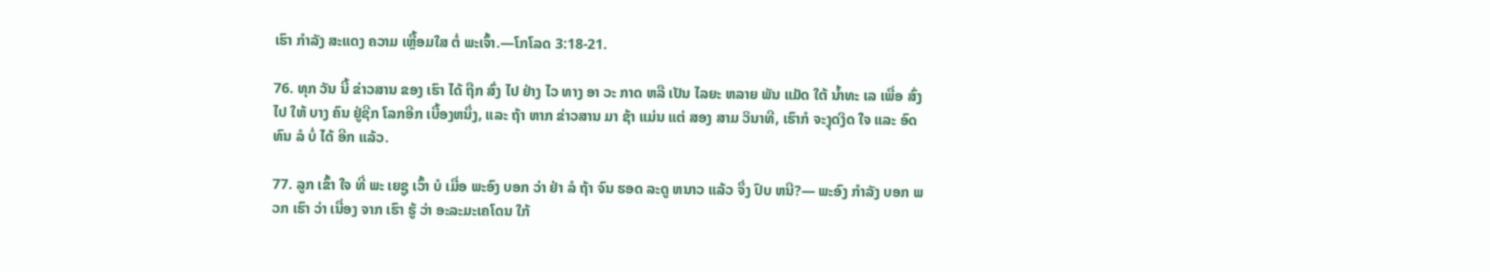ເຮົາ ກໍາລັງ ສະແດງ ຄວາມ ເຫຼື້ອມໃສ ຕໍ່ ພະເຈົ້າ.—ໂກໂລດ 3:18-21.

76. ທຸກ ວັນ ນີ້ ຂ່າວສານ ຂອງ ເຮົາ ໄດ້ ຖືກ ສົ່ງ ໄປ ຢ່າງ ໄວ ທາງ ອາ ວະ ກາດ ຫລື ເປັນ ໄລຍະ ຫລາຍ ພັນ ແມັດ ໃຕ້ ນ້ຳທະ ເລ ເພື່ອ ສົ່ງ ໄປ ໃຫ້ ບາງ ຄົນ ຢູ່ຊີກ ໂລກອີກ ເບື້ອງຫນຶ່ງ, ແລະ ຖ້າ ຫາກ ຂ່າວສານ ມາ ຊ້າ ແມ່ນ ແຕ່ ສອງ ສາມ ວິນາທີ, ເຮົາກໍ ຈະງຸດງິດ ໃຈ ແລະ ອົດທົນ ລໍ ບໍ່ ໄດ້ ອີກ ແລ້ວ.

77. ລູກ ເຂົ້າ ໃຈ ທີ່ ພະ ເຍຊູ ເວົ້າ ບໍ ເມື່ອ ພະອົງ ບອກ ວ່າ ຢ່າ ລໍ ຖ້າ ຈົນ ຮອດ ລະດູ ຫນາວ ແລ້ວ ຈຶ່ງ ປົບ ຫນີ?— ພະອົງ ກໍາລັງ ບອກ ພວກ ເຮົາ ວ່າ ເນື່ອງ ຈາກ ເຮົາ ຮູ້ ວ່າ ອະລະມະເຄໂດນ ໃກ້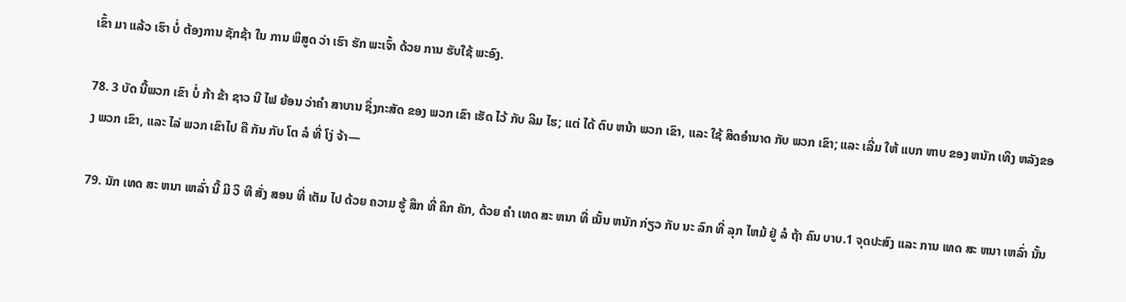ເຂົ້າ ມາ ແລ້ວ ເຮົາ ບໍ່ ຕ້ອງການ ຊັກຊ້າ ໃນ ການ ພິສູດ ວ່າ ເຮົາ ຮັກ ພະເຈົ້າ ດ້ວຍ ການ ຮັບໃຊ້ ພະອົງ.

78. 3 ບັດ ນີ້ພວກ ເຂົາ ບໍ່ ກ້າ ຂ້າ ຊາວ ນີ ໄຟ ຍ້ອນ ວ່າຄໍາ ສາບານ ຊຶ່ງກະສັດ ຂອງ ພວກ ເຂົາ ເຮັດ ໄວ້ ກັບ ລິມ ໄຮ; ແຕ່ ໄດ້ ຕົບ ຫນ້າ ພວກ ເຂົາ, ແລະ ໃຊ້ ສິດອໍານາດ ກັບ ພວກ ເຂົາ; ແລະ ເລີ່ມ ໃຫ້ ແບກ ຫາບ ຂອງ ຫນັກ ເທິງ ຫລັງຂອງ ພວກ ເຂົາ, ແລະ ໄລ່ ພວກ ເຂົາໄປ ຄື ກັນ ກັບ ໂຕ ລໍ ທີ່ ໂງ່ ຈ້າ—

79. ນັກ ເທດ ສະ ຫນາ ເຫລົ່າ ນີ້ ມີ ວິ ທີ ສັ່ງ ສອນ ທີ່ ເຕັມ ໄປ ດ້ວຍ ຄວາມ ຮູ້ ສຶກ ທີ່ ຄຶກ ຄັກ, ດ້ວຍ ຄໍາ ເທດ ສະ ຫນາ ທີ່ ເນັ້ນ ຫນັກ ກ່ຽວ ກັບ ນະ ລົກ ທີ່ ລຸກ ໄຫມ້ ຢູ່ ລໍ ຖ້າ ຄົນ ບາບ.1 ຈຸດປະສົງ ແລະ ການ ເທດ ສະ ຫນາ ເຫລົ່າ ນັ້ນ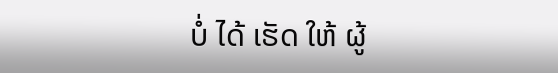ບໍ່ ໄດ້ ເຮັດ ໃຫ້ ຜູ້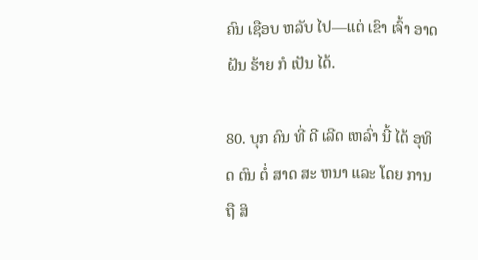ຄົນ ເຊືອບ ຫລັບ ໄປ—ແຕ່ ເຂົາ ເຈົ້າ ອາດ ຝັນ ຮ້າຍ ກໍ ເປັນ ໄດ້.

80. ບຸກ ຄົນ ທີ່ ດີ ເລີດ ເຫລົ່າ ນີ້ ໄດ້ ອຸທິດ ຕົນ ຕໍ່ ສາດ ສະ ຫນາ ແລະ ໂດຍ ການ ຖື ສິ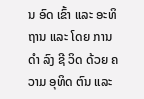ນ ອົດ ເຂົ້າ ແລະ ອະທິ ຖານ ແລະ ໂດຍ ການ ດໍາ ລົງ ຊີ ວິດ ດ້ວຍ ຄວາມ ອຸທິດ ຕົນ ແລະ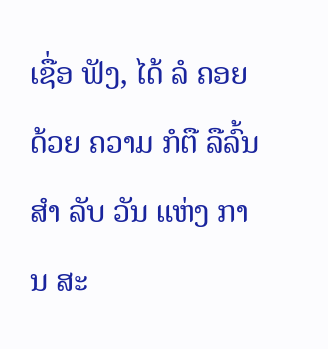ເຊື່ອ ຟັງ, ໄດ້ ລໍ ຄອຍ ດ້ວຍ ຄວາມ ກໍຕື ລືລົ້ນ ສໍາ ລັບ ວັນ ແຫ່ງ ການ ສະ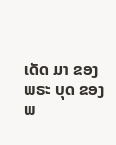ເດັດ ມາ ຂອງ ພຣະ ບຸດ ຂອງ ພ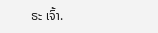ຣະ ເຈົ້າ.